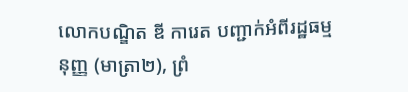លោកបណ្ឌិត ឌី ការេត បញ្ជាក់អំពីរដ្ឋធម្មនុញ្ញ (មាត្រា២), ព្រំ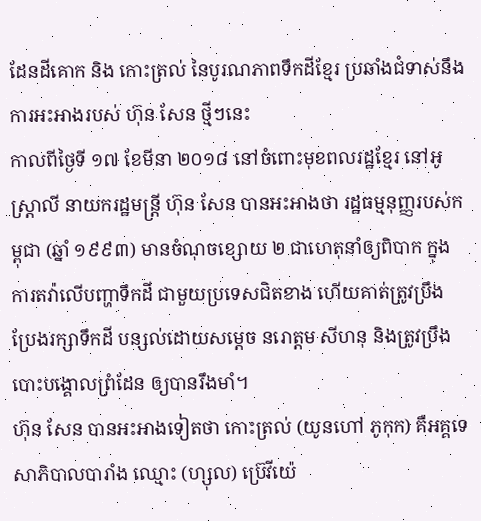ដែនដីគោក និង កោះត្រល់ នៃបូរណភាពទឹកដីខ្មែរ ប្រឆាំងជំទាស់នឹងការអះអាងរបស់ ហ៊ុន សែន ថ្មីៗនេះ
កាលពីថ្ងៃទី ១៧ ខែមីនា ២០១៨ នៅចំពោះមុខពលរដ្ឋខ្មែរ នៅអូស្ត្រាលី នាយករដ្ឋមន្ត្រី ហ៊ុន សែន បានអះអាងថា រដ្ឋធម្មនុញ្ញរបស់កម្ពុជា (ឆ្នាំ ១៩៩៣) មានចំណុចខ្សោយ ២ ជាហេតុនាំឲ្យពិបាក ក្នុងការតវ៉ាលើបញ្ហាទឹកដី ជាមួយប្រទេសជិតខាង ហើយគាត់ត្រូវប្រឹងប្រែងរក្សាទឹកដី បន្សល់ដោយសម្តេច នរោត្តម សីហនុ និងត្រូវប្រឹងបោះបង្គោលព្រំដែន ឲ្យបានរឹងមាំ។
ហ៊ុន សែន បានអះអាងទៀតថា កោះត្រល់ (យូនហៅ ភូកុក) គឺអគ្គទេសាភិបាលបារាំង ឈ្មោះ (ហ្សុល) ប្រ៊េវីយ៉េ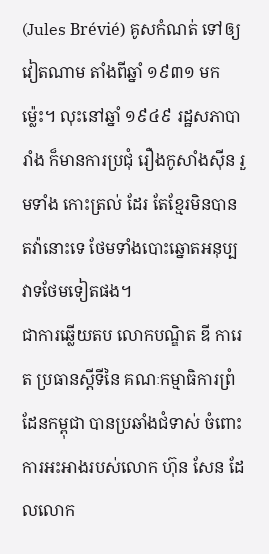(Jules Brévié) គូសកំណត់ ទៅឲ្យវៀតណាម តាំងពីឆ្នាំ ១៩៣១ មកម្ល៉េះ។ លុះនៅឆ្នាំ ១៩៤៩ រដ្ឋសភាបារាំង ក៏មានការប្រជុំ រឿងកូសាំងស៊ីន រួមទាំង កោះត្រល់ ដែរ តែខ្មែរមិនបានតវ៉ានោះទេ ថែមទាំងបោះឆ្នោតអនុប្បវាទថែមទៀតផង។
ជាការឆ្លើយតប លោកបណ្ឌិត ឌី ការេត ប្រធានស្តីទីនៃ គណៈកម្មាធិការព្រំដែនកម្ពុជា បានប្រឆាំងជំទាស់ ចំពោះការអះអាងរបស់លោក ហ៊ុន សែន ដែលលោក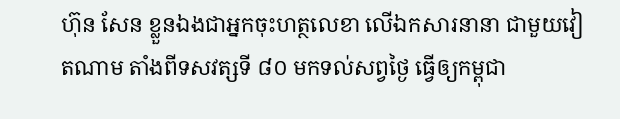ហ៊ុន សែន ខ្លួនឯងជាអ្នកចុះហត្ថលេខា លើឯកសារនានា ជាមួយវៀតណាម តាំងពីទសវត្សទី ៨០ មកទល់សព្វថ្ងៃ ធ្វើឲ្យកម្ពុជា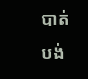បាត់បង់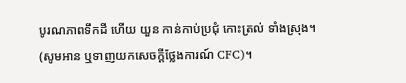បូរណភាពទឹកដី ហើយ យួន កាន់កាប់ប្រជុំ កោះត្រល់ ទាំងស្រុង។ (សូមអាន ឬទាញយកសេចក្តីថ្លែងការណ៍ CFC)។